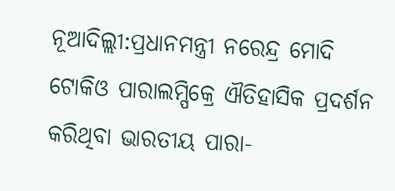ନୂଆଦିଲ୍ଲୀ:ପ୍ରଧାନମନ୍ତ୍ରୀ ନରେନ୍ଦ୍ର ମୋଦି ଟୋକିଓ ପାରାଲମ୍ପିକ୍ରେ ଐତିହାସିକ ପ୍ରଦର୍ଶନ କରିଥିବା ଭାରତୀୟ ପାରା-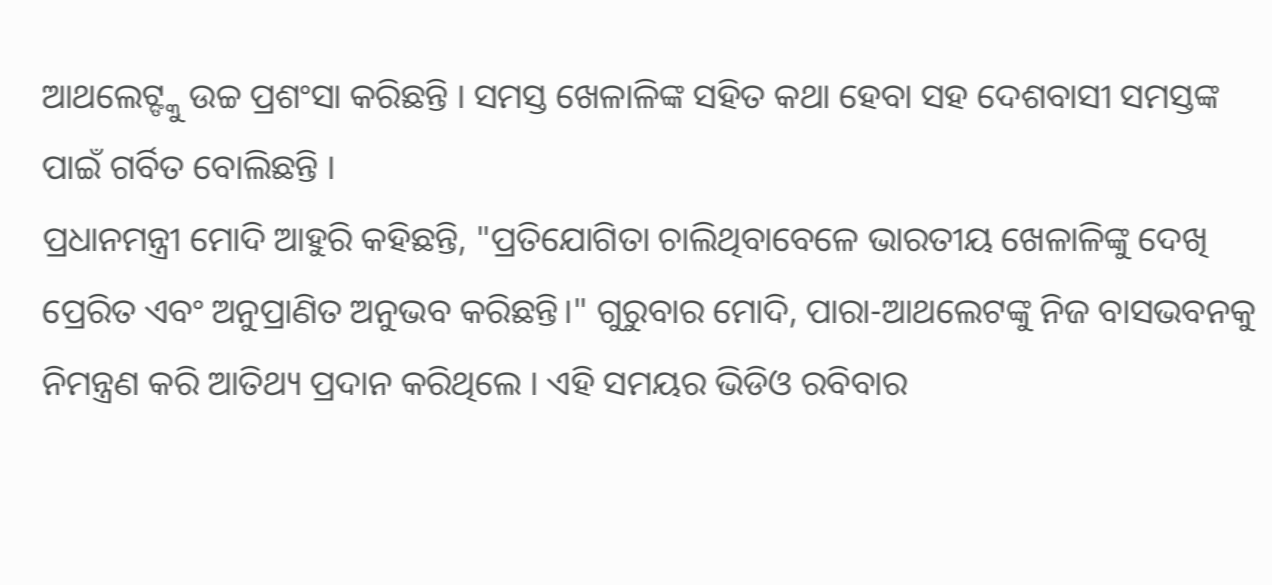ଆଥଲେଟ୍ଙ୍କୁ ଉଚ୍ଚ ପ୍ରଶଂସା କରିଛନ୍ତି । ସମସ୍ତ ଖେଳାଳିଙ୍କ ସହିତ କଥା ହେବା ସହ ଦେଶବାସୀ ସମସ୍ତଙ୍କ ପାଇଁ ଗର୍ବିତ ବୋଲିଛନ୍ତି ।
ପ୍ରଧାନମନ୍ତ୍ରୀ ମୋଦି ଆହୁରି କହିଛନ୍ତି, "ପ୍ରତିଯୋଗିତା ଚାଲିଥିବାବେଳେ ଭାରତୀୟ ଖେଳାଳିଙ୍କୁ ଦେଖି ପ୍ରେରିତ ଏବଂ ଅନୁପ୍ରାଣିତ ଅନୁଭବ କରିଛନ୍ତି।" ଗୁରୁବାର ମୋଦି, ପାରା-ଆଥଲେଟଙ୍କୁ ନିଜ ବାସଭବନକୁ ନିମନ୍ତ୍ରଣ କରି ଆତିଥ୍ୟ ପ୍ରଦାନ କରିଥିଲେ । ଏହି ସମୟର ଭିଡିଓ ରବିବାର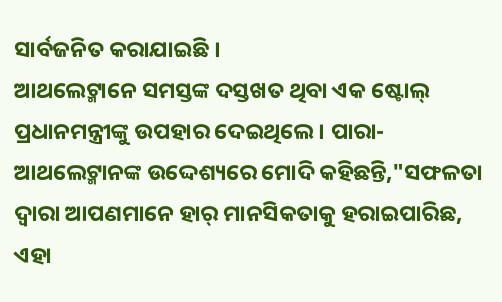ସାର୍ବଜନିତ କରାଯାଇଛି ।
ଆଥଲେଟ୍ମାନେ ସମସ୍ତଙ୍କ ଦସ୍ତଖତ ଥିବା ଏକ ଷ୍ଟୋଲ୍ ପ୍ରଧାନମନ୍ତ୍ରୀଙ୍କୁ ଉପହାର ଦେଇଥିଲେ । ପାରା-ଆଥଲେଟ୍ମାନଙ୍କ ଉଦ୍ଦେଶ୍ୟରେ ମୋଦି କହିଛନ୍ତି,"ସଫଳତା ଦ୍ବାରା ଆପଣମାନେ ହାର୍ ମାନସିକତାକୁ ହରାଇପାରିଛ, ଏହା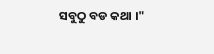ସବୁଠୁ ବଡ କଥା ।"